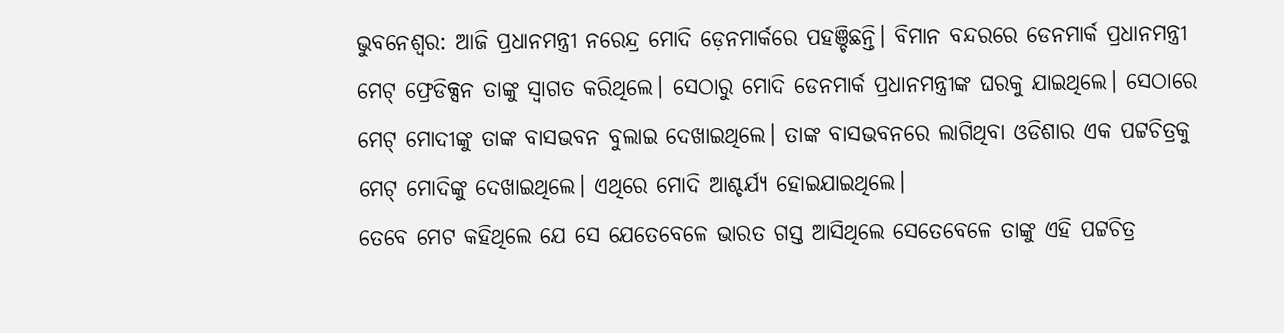ଭୁବନେଶ୍ୱର: ଆଜି ପ୍ରଧାନମନ୍ତ୍ରୀ ନରେନ୍ଦ୍ର ମୋଦି ଡ଼େନମାର୍କରେ ପହଞ୍ଚିଛନ୍ତି। ବିମାନ ବନ୍ଦରରେ ଡେନମାର୍କ ପ୍ରଧାନମନ୍ତ୍ରୀ ମେଟ୍ ଫ୍ରେଡିକ୍ସନ ତାଙ୍କୁ ସ୍ବାଗତ କରିଥିଲେ। ସେଠାରୁ ମୋଦି ଡେନମାର୍କ ପ୍ରଧାନମନ୍ତ୍ରୀଙ୍କ ଘରକୁ ଯାଇଥିଲେ। ସେଠାରେ ମେଟ୍ ମୋଦୀଙ୍କୁ ତାଙ୍କ ବାସଭବନ ବୁଲାଇ ଦେଖାଇଥିଲେ। ତାଙ୍କ ବାସଭବନରେ ଲାଗିଥିବା ଓଡିଶାର ଏକ ପଟ୍ଟଚିତ୍ରକୁ ମେଟ୍ ମୋଦିଙ୍କୁ ଦେଖାଇଥିଲେ। ଏଥିରେ ମୋଦି ଆଶ୍ଚର୍ଯ୍ୟ ହୋଇଯାଇଥିଲେ।
ତେବେ ମେଟ କହିଥିଲେ ଯେ ସେ ଯେତେବେଳେ ଭାରତ ଗସ୍ତ ଆସିଥିଲେ ସେତେବେଳେ ତାଙ୍କୁ ଏହି ପଟ୍ଟଚିତ୍ର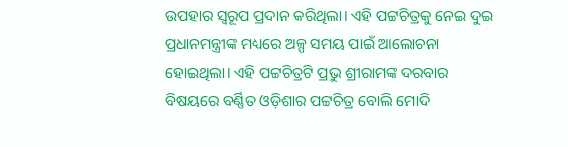ଉପହାର ସ୍ୱରୂପ ପ୍ରଦାନ କରିଥିଲା। ଏହି ପଟ୍ଟଚିତ୍ରକୁ ନେଇ ଦୁଇ ପ୍ରଧାନମନ୍ତ୍ରୀଙ୍କ ମଧ୍ୟରେ ଅଳ୍ପ ସମୟ ପାଇଁ ଆଲୋଚନା ହୋଇଥିଲା। ଏହି ପଟ୍ଟଚିତ୍ରଟି ପ୍ରଭୁ ଶ୍ରୀରାମଙ୍କ ଦରବାର ବିଷୟରେ ବର୍ଣ୍ଣିତ ଓଡ଼ିଶାର ପଟ୍ଟଚିତ୍ର ବୋଲି ମୋଦି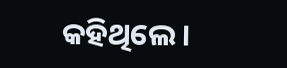କହିଥିଲେ।